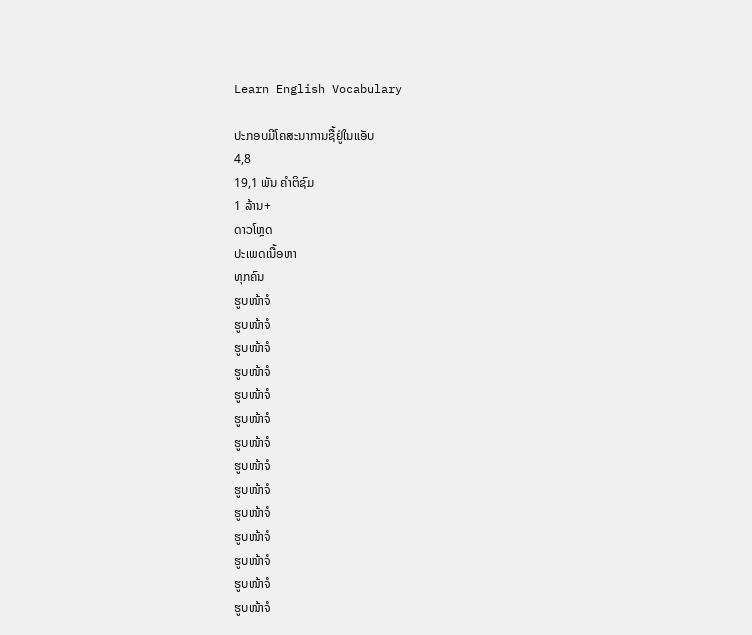Learn English Vocabulary

ປະກອບມີໂຄສະນາການຊື້ຢູ່ໃນແອັບ
4,8
19,1 ພັນ ຄຳຕິຊົມ
1 ລ້ານ+
ດາວໂຫຼດ
ປະເພດເນື້ອຫາ
ທຸກຄົນ
ຮູບໜ້າຈໍ
ຮູບໜ້າຈໍ
ຮູບໜ້າຈໍ
ຮູບໜ້າຈໍ
ຮູບໜ້າຈໍ
ຮູບໜ້າຈໍ
ຮູບໜ້າຈໍ
ຮູບໜ້າຈໍ
ຮູບໜ້າຈໍ
ຮູບໜ້າຈໍ
ຮູບໜ້າຈໍ
ຮູບໜ້າຈໍ
ຮູບໜ້າຈໍ
ຮູບໜ້າຈໍ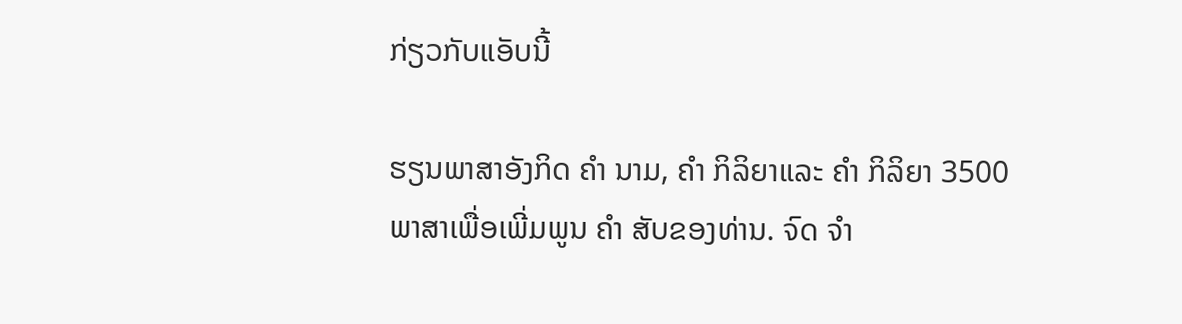ກ່ຽວກັບແອັບນີ້

ຮຽນພາສາອັງກິດ ຄຳ ນາມ, ຄຳ ກິລິຍາແລະ ຄຳ ກິລິຍາ 3500 ພາສາເພື່ອເພີ່ມພູນ ຄຳ ສັບຂອງທ່ານ. ຈົດ ຈຳ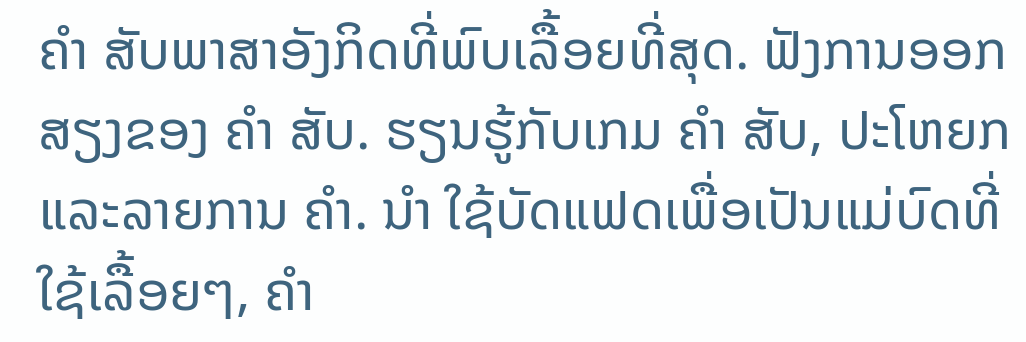ຄຳ ສັບພາສາອັງກິດທີ່ພົບເລື້ອຍທີ່ສຸດ. ຟັງການອອກສຽງຂອງ ຄຳ ສັບ. ຮຽນຮູ້ກັບເກມ ຄຳ ສັບ, ປະໂຫຍກແລະລາຍການ ຄຳ. ນຳ ໃຊ້ບັດແຟດເພື່ອເປັນແມ່ບົດທີ່ໃຊ້ເລື້ອຍໆ, ຄຳ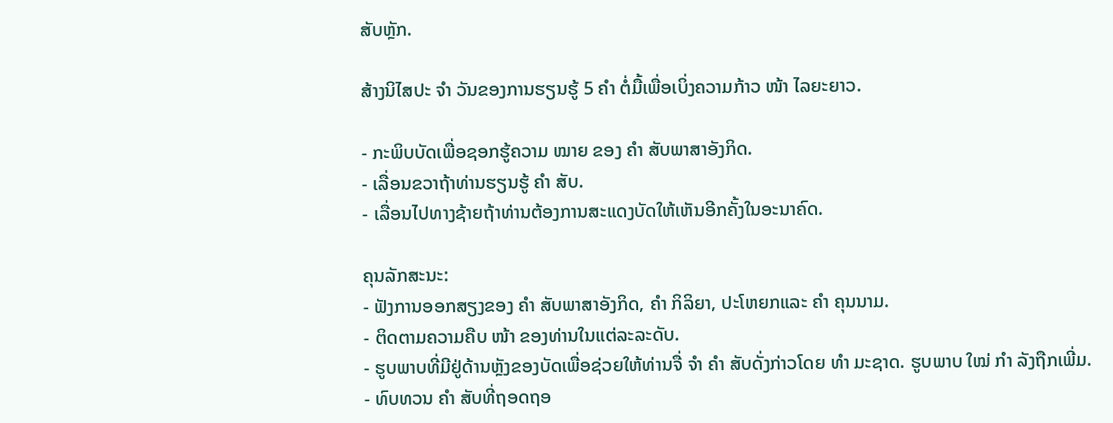ສັບຫຼັກ.

ສ້າງນິໄສປະ ຈຳ ວັນຂອງການຮຽນຮູ້ 5 ຄຳ ຕໍ່ມື້ເພື່ອເບິ່ງຄວາມກ້າວ ໜ້າ ໄລຍະຍາວ.

- ກະພິບບັດເພື່ອຊອກຮູ້ຄວາມ ໝາຍ ຂອງ ຄຳ ສັບພາສາອັງກິດ.
- ເລື່ອນຂວາຖ້າທ່ານຮຽນຮູ້ ຄຳ ສັບ.
- ເລື່ອນໄປທາງຊ້າຍຖ້າທ່ານຕ້ອງການສະແດງບັດໃຫ້ເຫັນອີກຄັ້ງໃນອະນາຄົດ.

ຄຸນລັກສະນະ:
- ຟັງການອອກສຽງຂອງ ຄຳ ສັບພາສາອັງກິດ, ຄຳ ກິລິຍາ, ປະໂຫຍກແລະ ຄຳ ຄຸນນາມ.
- ຕິດຕາມຄວາມຄືບ ໜ້າ ຂອງທ່ານໃນແຕ່ລະລະດັບ.
- ຮູບພາບທີ່ມີຢູ່ດ້ານຫຼັງຂອງບັດເພື່ອຊ່ວຍໃຫ້ທ່ານຈື່ ຈຳ ຄຳ ສັບດັ່ງກ່າວໂດຍ ທຳ ມະຊາດ. ຮູບພາບ ໃໝ່ ກຳ ລັງຖືກເພີ່ມ.
- ທົບທວນ ຄຳ ສັບທີ່ຖອດຖອ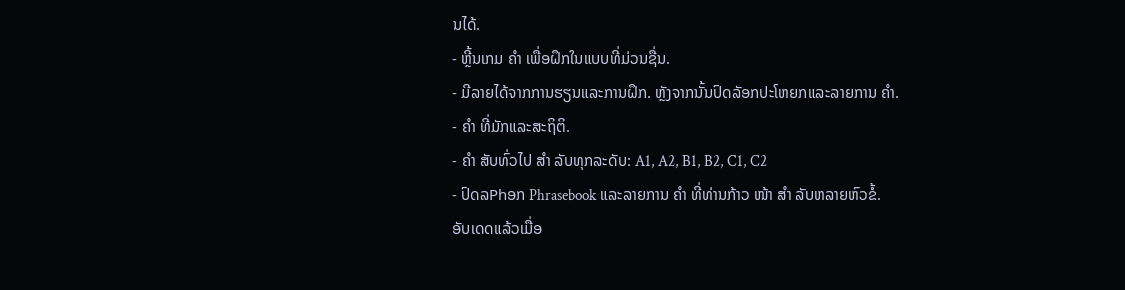ນໄດ້.
- ຫຼີ້ນເກມ ຄຳ ເພື່ອຝຶກໃນແບບທີ່ມ່ວນຊື່ນ.
- ມີລາຍໄດ້ຈາກການຮຽນແລະການຝຶກ. ຫຼັງຈາກນັ້ນປົດລັອກປະໂຫຍກແລະລາຍການ ຄຳ.
- ຄຳ ທີ່ມັກແລະສະຖິຕິ.
- ຄຳ ສັບທົ່ວໄປ ສຳ ລັບທຸກລະດັບ: A1, A2, B1, B2, C1, C2
- ປົດລPhອກ Phrasebook ແລະລາຍການ ຄຳ ທີ່ທ່ານກ້າວ ໜ້າ ສຳ ລັບຫລາຍຫົວຂໍ້.
ອັບເດດແລ້ວເມື່ອ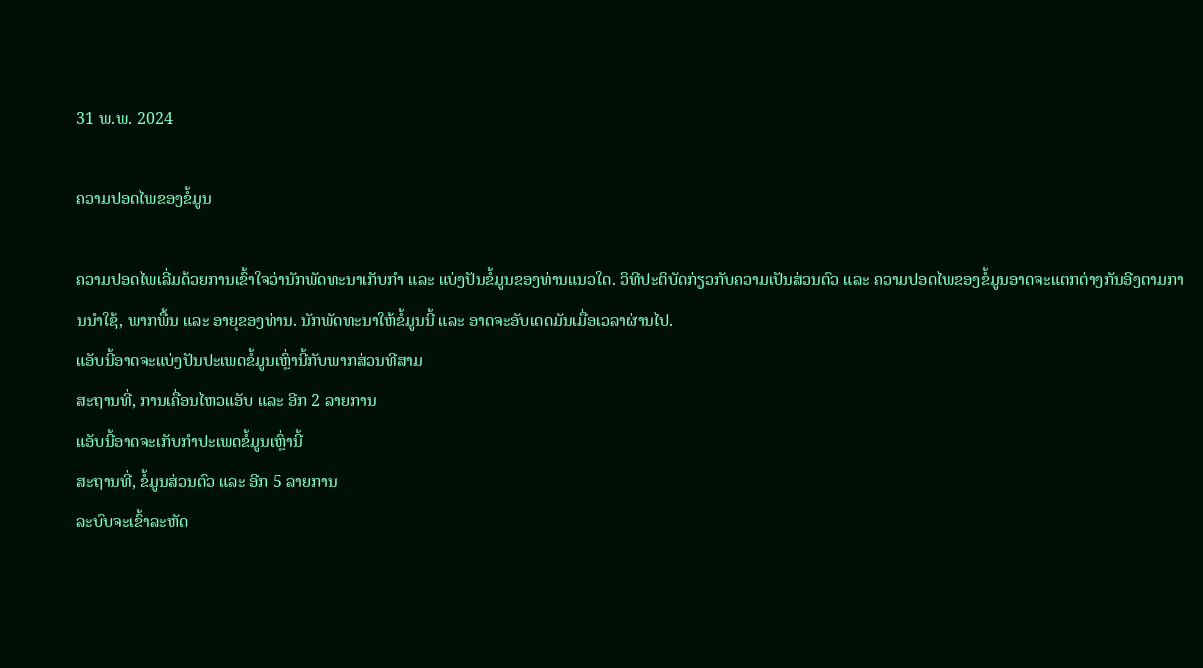31 ພ.ພ. 2024

ຄວາມປອດໄພຂອງຂໍ້ມູນ

ຄວາມປອດໄພເລີ່ມດ້ວຍການເຂົ້າໃຈວ່ານັກພັດທະນາເກັບກຳ ແລະ ແບ່ງປັນຂໍ້ມູນຂອງທ່ານແນວໃດ. ວິທີປະຕິບັດກ່ຽວກັບຄວາມເປັນສ່ວນຕົວ ແລະ ຄວາມປອດໄພຂອງຂໍ້ມູນອາດຈະແຕກຕ່າງກັນອີງຕາມການນຳໃຊ້, ພາກພື້ນ ແລະ ອາຍຸຂອງທ່ານ. ນັກພັດທະນາໃຫ້ຂໍ້ມູນນີ້ ແລະ ອາດຈະອັບເດດມັນເມື່ອເວລາຜ່ານໄປ.
ແອັບນີ້ອາດຈະແບ່ງປັນປະເພດຂໍ້ມູນເຫຼົ່ານີ້ກັບພາກສ່ວນທີສາມ
ສະຖານທີ່, ການເຄື່ອນໄຫວແອັບ ແລະ ອີກ 2 ລາຍການ
ແອັບນີ້ອາດຈະເກັບກຳປະເພດຂໍ້ມູນເຫຼົ່ານີ້
ສະຖານທີ່, ຂໍ້ມູນສ່ວນຕົວ ແລະ ອີກ 5 ລາຍການ
ລະບົບຈະເຂົ້າລະຫັດ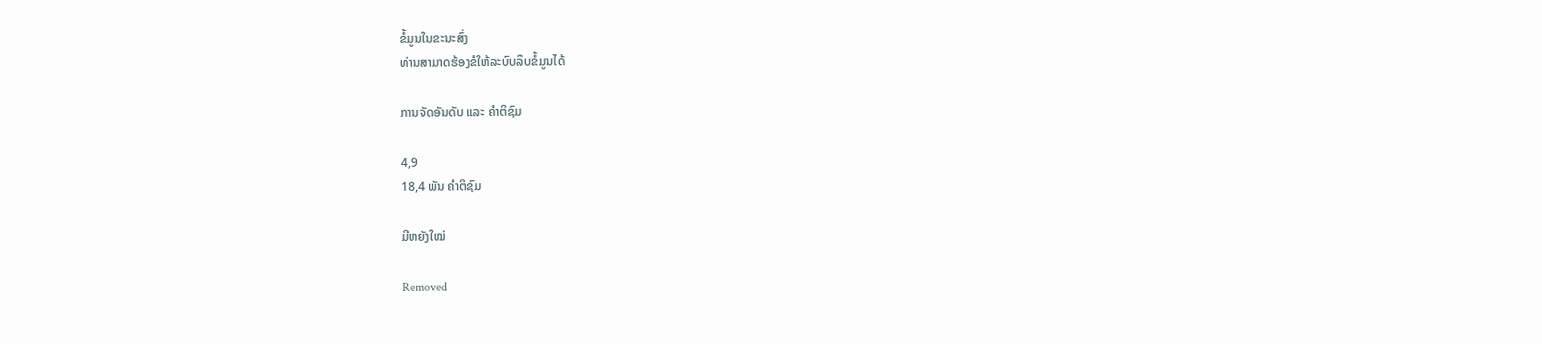ຂໍ້ມູນໃນຂະນະສົ່ງ
ທ່ານສາມາດຮ້ອງຂໍໃຫ້ລະບົບລຶບຂໍ້ມູນໄດ້

ການຈັດອັນດັບ ແລະ ຄຳຕິຊົມ

4,9
18,4 ພັນ ຄຳຕິຊົມ

ມີຫຍັງໃໝ່

Removed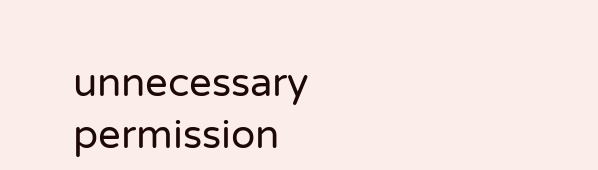unnecessary permission